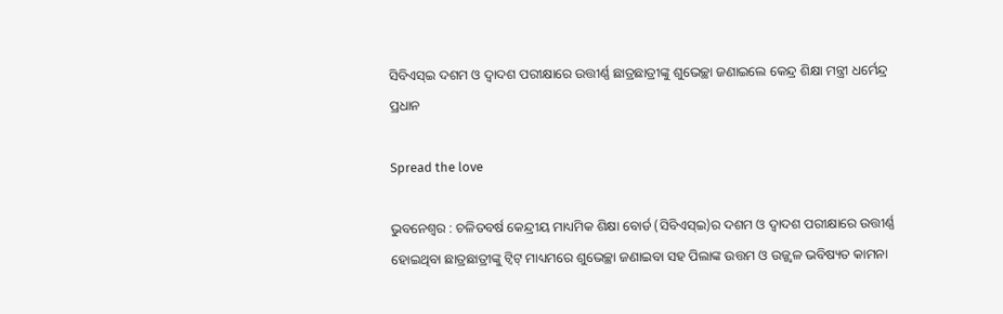ସିବିଏସ୍‌ଇ ଦଶମ ଓ ଦ୍ୱାଦଶ ପରୀକ୍ଷାରେ ଉତ୍ତୀର୍ଣ୍ଣ ଛାତ୍ରଛାତ୍ରୀଙ୍କୁ ଶୁଭେଚ୍ଛା ଜଣାଇଲେ କେନ୍ଦ୍ର ଶିକ୍ଷା ମନ୍ତ୍ରୀ ଧର୍ମେନ୍ଦ୍ର ପ୍ରଧାନ

Spread the love

ଭୁବନେଶ୍ୱର : ଚଳିତବର୍ଷ କେନ୍ଦ୍ରୀୟ ମାଧ୍ୟମିକ ଶିକ୍ଷା ବୋର୍ଡ (ସିବିଏସ୍‌ଇ)ର ଦଶମ ଓ ଦ୍ୱାଦଶ ପରୀକ୍ଷାରେ ଉତ୍ତୀର୍ଣ୍ଣ ହୋଇଥିବା ଛାତ୍ରଛାତ୍ରୀଙ୍କୁ ଟ୍ୱିଟ୍ ମାଧ୍ୟମରେ ଶୁଭେଚ୍ଛା ଜଣାଇବା ସହ ପିଲାଙ୍କ ଉତ୍ତମ ଓ ଉଜ୍ଜ୍ୱଳ ଭବିଷ୍ୟତ କାମନା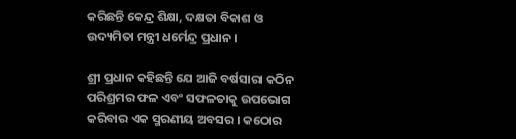କରିଛନ୍ତି କେନ୍ଦ୍ର ଶିକ୍ଷା, ଦକ୍ଷତା ବିକାଶ ଓ ଉଦ୍ୟମିତା ମନ୍ତ୍ରୀ ଧର୍ମେନ୍ଦ୍ର ପ୍ରଧାନ ।

ଶ୍ରୀ ପ୍ରଧାନ କହିଛନ୍ତି ଯେ ଆଜି ବର୍ଷସାରା କଠିନ ପରିଶ୍ରମର ଫଳ ଏବଂ ସଫଳତାକୁ ଉପଭୋଗ କରିବାର ଏକ ସ୍ମରଣୀୟ ଅବସର । କଠୋର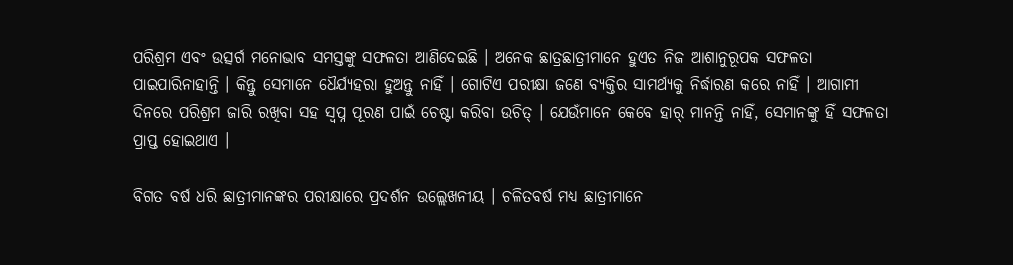ପରିଶ୍ରମ ଏବଂ ଉତ୍ସର୍ଗ ମନୋଭାବ ସମସ୍ତଙ୍କୁ ସଫଳତା ଆଣିଦେଇଛି । ଅନେକ ଛାତ୍ରଛାତ୍ରୀମାନେ ହୁଏତ ନିଜ ଆଶାନୁରୂପକ ସଫଳତା ପାଇପାରିନାହାନ୍ତି । କିନ୍ତୁ ସେମାନେ ଧୈର୍ଯ୍ୟହରା ହୁଅନ୍ତୁ ନାହିଁ । ଗୋଟିଏ ପରୀକ୍ଷା ଜଣେ ବ୍ୟକ୍ତିର ସାମର୍ଥ୍ୟକୁ ନିର୍ଦ୍ଧାରଣ କରେ ନାହିଁ । ଆଗାମୀ ଦିନରେ ପରିଶ୍ରମ ଜାରି ରଖିବା ସହ ସ୍ୱପ୍ନ ପୂରଣ ପାଇଁ ଚେଷ୍ଟା କରିବା ଉଚିତ୍ । ଯେଉଁମାନେ କେବେ ହାର୍ ମାନନ୍ତି ନାହିଁ, ସେମାନଙ୍କୁ ହିଁ ସଫଳତା ପ୍ରାପ୍ତ ହୋଇଥାଏ ।

ବିଗତ ବର୍ଷ ଧରି ଛାତ୍ରୀମାନଙ୍କର ପରୀକ୍ଷାରେ ପ୍ରଦର୍ଶନ ଉଲ୍ଲେଖନୀୟ । ଚଳିତବର୍ଷ ମଧ୍ୟ ଛାତ୍ରୀମାନେ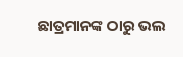ଛାତ୍ରମାନଙ୍କ ଠାରୁ ଭଲ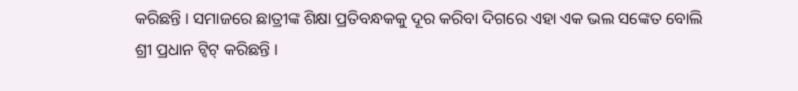କରିଛନ୍ତି । ସମାଜରେ ଛାତ୍ରୀଙ୍କ ଶିକ୍ଷା ପ୍ରତିବନ୍ଧକକୁ ଦୂର କରିବା ଦିଗରେ ଏହା ଏକ ଭଲ ସଙ୍କେତ ବୋଲି ଶ୍ରୀ ପ୍ରଧାନ ଟ୍ୱିଟ୍ କରିଛନ୍ତି ।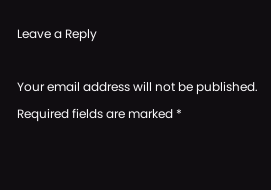Leave a Reply

Your email address will not be published. Required fields are marked *